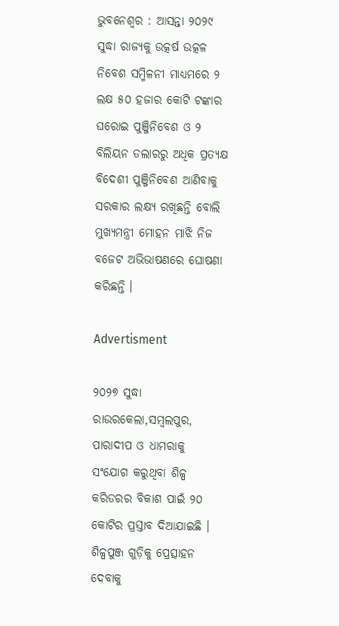ଭୁବନେଶ୍ବର : ଆସନ୍ତା ୨୦୨୯ ସୁଦ୍ଧା ରାଜ୍ୟକୁ ଉତ୍କର୍ଷ ଉତ୍କଳ ନିବେଶ ସମ୍ମିଳନୀ ମାଧ୍ୟମରେ ୨ ଲକ୍ଷ ୫୦ ହଜାର କୋଟି ଟଙ୍କାର ଘରୋଇ ପୁଞ୍ଜିନିବେଶ ଓ ୨ ବିଲିୟନ ଡଲାରରୁ ଅଧିକ ପ୍ରତ୍ୟକ୍ଷ ବିଦେଶୀ ପୁଞ୍ଜିନିବେଶ ଆଣିବାକୁ ସରକାର ଲକ୍ଷ୍ୟ ରଖିଛନ୍ତି ବୋଲି ମୁଖ୍ୟମନ୍ତ୍ରୀ ମୋହନ ମାଝି ନିଜ ବଜେଟ ଅଭିଭାଷଣରେ ଘୋଷଣା କରିଛନ୍ତି ।

Advertisment

୨୦୨୭ ସୁଦ୍ଧା ରାଉରକେଲା,ସମ୍ବଲପୁର, ପାରାଦୀପ ଓ ଧାମରାକୁ ସଂଯୋଗ କରୁଥିବା ଶିଳ୍ପ କରିଡରର ବିକାଶ ପାଇଁ ୨୦ କୋଟିର ପ୍ରସ୍ତାବ ଦିଆଯାଇଛି । ଶିଳ୍ପପୁଞ୍ଜ ଗୁଡ଼ିକୁ ପ୍ରେତ୍ସାହନ ଦେବାକୁ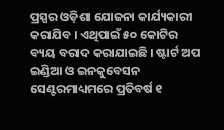ପ୍ରସ୍ପର ଓଡ଼ିଶା ଯୋଜନା କାର୍ଯ୍ୟକାରୀ କରାଯିବ । ଏଥିପାଇଁ ୫୦ କୋଟିର ବ୍ୟୟ ବରାଦ କରାଯାଇଛି । ଷ୍ଟାର୍ଟ ଅପ ଇଣ୍ଡିଆ ଓ ଇନକୁବେସନ ସେଣ୍ଟରମାଧ୍ୟମରେ ପ୍ରତିବର୍ଷ ୧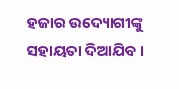ହଜାର ଉଦ୍ୟୋଗୀଙ୍କୁ ସହାୟତା ଦିଆଯିବ ।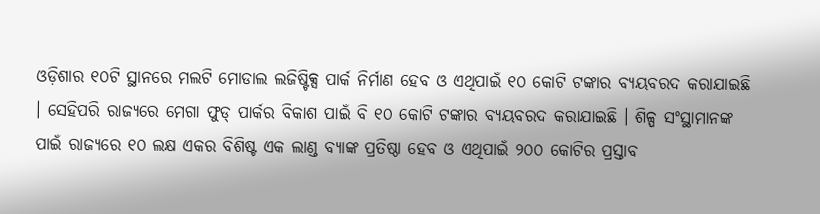ଓଡ଼ିଶାର ୧୦ଟି ସ୍ଥାନରେ ମଲଟି ମୋଡାଲ ଲଜିଷ୍ଟିକ୍ସ ପାର୍କ ନିର୍ମାଣ ହେବ ଓ ଏଥିପାଇଁ ୧୦ କୋଟି ଟଙ୍କାର ବ୍ୟୟବରଦ କରାଯାଇଛି । ସେହିପରି ରାଜ୍ୟରେ ମେଗା ଫୁଡ୍ ପାର୍କର ବିକାଶ ପାଇଁ ବି ୧୦ କୋଟି ଟଙ୍କାର ବ୍ୟୟବରଦ କରାଯାଇଛି । ଶିଳ୍ପ ସଂସ୍ଥାମାନଙ୍କ ପାଇଁ ରାଜ୍ୟରେ ୧୦ ଲକ୍ଷ ଏକର ବିଶିଷ୍ଟ ଏକ ଲାଣ୍ଡ ବ୍ୟାଙ୍କ ପ୍ରତିଷ୍ଠା ହେବ ଓ ଏଥିପାଇଁ ୨୦୦ କୋଟିର ପ୍ରସ୍ତାବ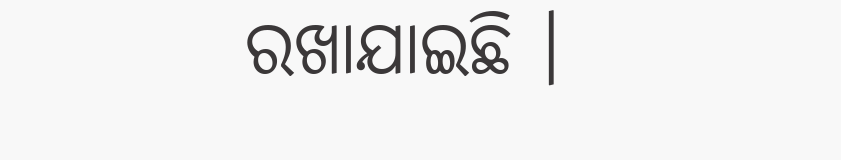ରଖାଯାଇଛି ।